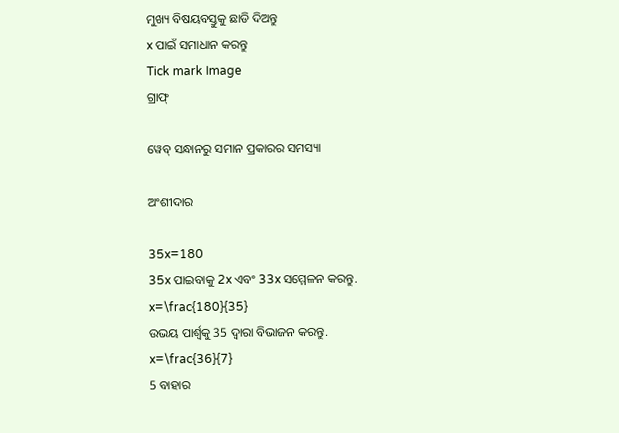ମୁଖ୍ୟ ବିଷୟବସ୍ତୁକୁ ଛାଡି ଦିଅନ୍ତୁ
x ପାଇଁ ସମାଧାନ କରନ୍ତୁ
Tick mark Image
ଗ୍ରାଫ୍

ୱେବ୍ ସନ୍ଧାନରୁ ସମାନ ପ୍ରକାରର ସମସ୍ୟା

ଅଂଶୀଦାର

35x=180
35x ପାଇବାକୁ 2x ଏବଂ 33x ସମ୍ମେଳନ କରନ୍ତୁ.
x=\frac{180}{35}
ଉଭୟ ପାର୍ଶ୍ୱକୁ 35 ଦ୍ୱାରା ବିଭାଜନ କରନ୍ତୁ.
x=\frac{36}{7}
5 ବାହାର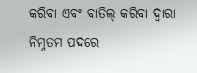କରିବା ଏବଂ ବାତିଲ୍‌ କରିବା ଦ୍ୱାରା ନିମ୍ନତମ ପଦରେ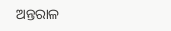ଅନ୍ତରାଳ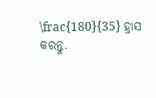\frac{180}{35} ହ୍ରାସ କରନ୍ତୁ.